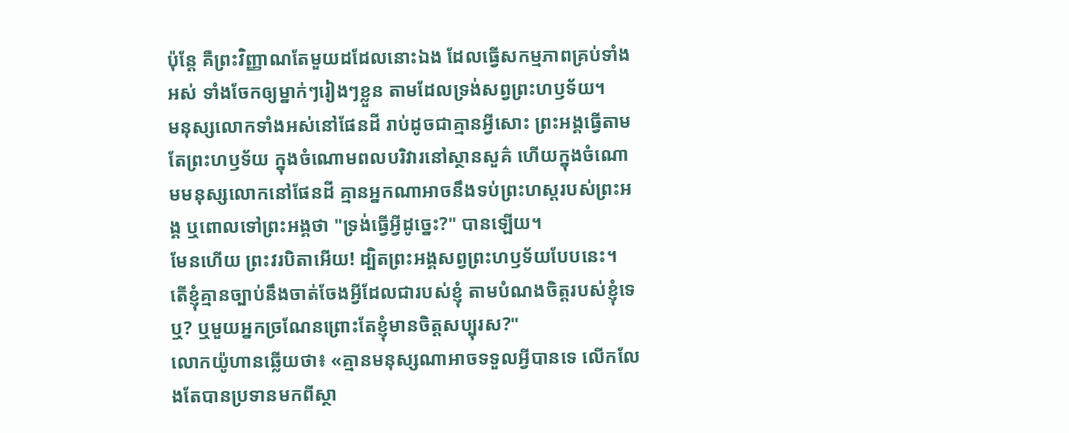ប៉ុន្ដែ គឺព្រះវិញ្ញាណតែមួយដដែលនោះឯង ដែលធ្វើសកម្មភាពគ្រប់ទាំងអស់ ទាំងចែកឲ្យម្នាក់ៗរៀងៗខ្លួន តាមដែលទ្រង់សព្វព្រះហឫទ័យ។
មនុស្សលោកទាំងអស់នៅផែនដី រាប់ដូចជាគ្មានអ្វីសោះ ព្រះអង្គធ្វើតាមតែព្រះហឫទ័យ ក្នុងចំណោមពលបរិវារនៅស្ថានសួគ៌ ហើយក្នុងចំណោមមនុស្សលោកនៅផែនដី គ្មានអ្នកណាអាចនឹងទប់ព្រះហស្តរបស់ព្រះអង្គ ឬពោលទៅព្រះអង្គថា "ទ្រង់ធ្វើអ្វីដូច្នេះ?" បានឡើយ។
មែនហើយ ព្រះវរបិតាអើយ! ដ្បិតព្រះអង្គសព្វព្រះហឫទ័យបែបនេះ។
តើខ្ញុំគ្មានច្បាប់នឹងចាត់ចែងអ្វីដែលជារបស់ខ្ញុំ តាមបំណងចិត្តរបស់ខ្ញុំទេឬ? ឬមួយអ្នកច្រណែនព្រោះតែខ្ញុំមានចិត្តសប្បុរស?"
លោកយ៉ូហានឆ្លើយថា៖ «គ្មានមនុស្សណាអាចទទួលអ្វីបានទេ លើកលែងតែបានប្រទានមកពីស្ថា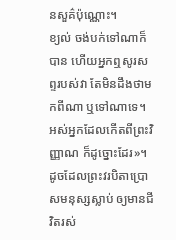នសួគ៌ប៉ុណ្ណោះ។
ខ្យល់ ចង់បក់ទៅណាក៏បាន ហើយអ្នកឮសូរសព្ទរបស់វា តែមិនដឹងថាមកពីណា ឬទៅណាទេ។ អស់អ្នកដែលកើតពីព្រះវិញ្ញាណ ក៏ដូច្នោះដែរ»។
ដូចដែលព្រះវរបិតាប្រោសមនុស្សស្លាប់ ឲ្យមានជីវិតរស់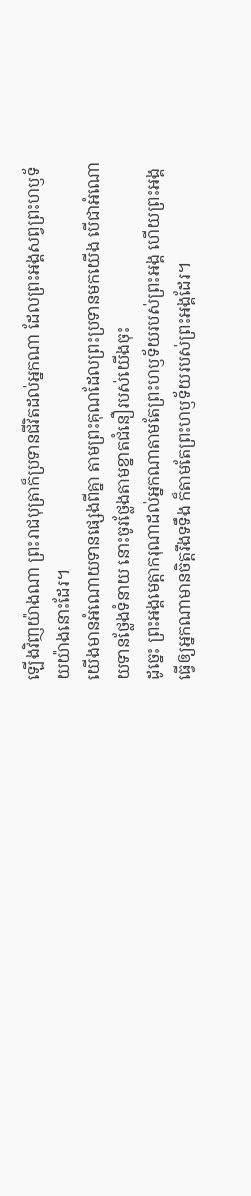ឡើងវិញយ៉ាងណា ព្រះរាជបុត្រាក៏ប្រទានជីវិតដល់អ្នកណា ដែលព្រះអង្គសព្វព្រះហឫទ័យយ៉ាងនោះដែរ។
យើងមានអំណោយទានផ្សេងពីគ្នា តាមព្រះគុណដែលព្រះប្រទានមកយើង បើជាអំណោយទានថ្លែងទំនាយ នោះចូរថ្លែងតាមខ្នាតជំនឿរបស់យើងចុះ
ដូច្នេះ ព្រះអង្គមេត្តាករុណាដល់អ្នកណាតាមតែព្រះហឫទ័យរបស់ព្រះអង្គ ហើយព្រះអង្គធ្វើឲ្យអ្នកណាមានចិត្តរឹងទទឹង ក៏តាមតែព្រះហឫទ័យរបស់ព្រះអង្គដែរ។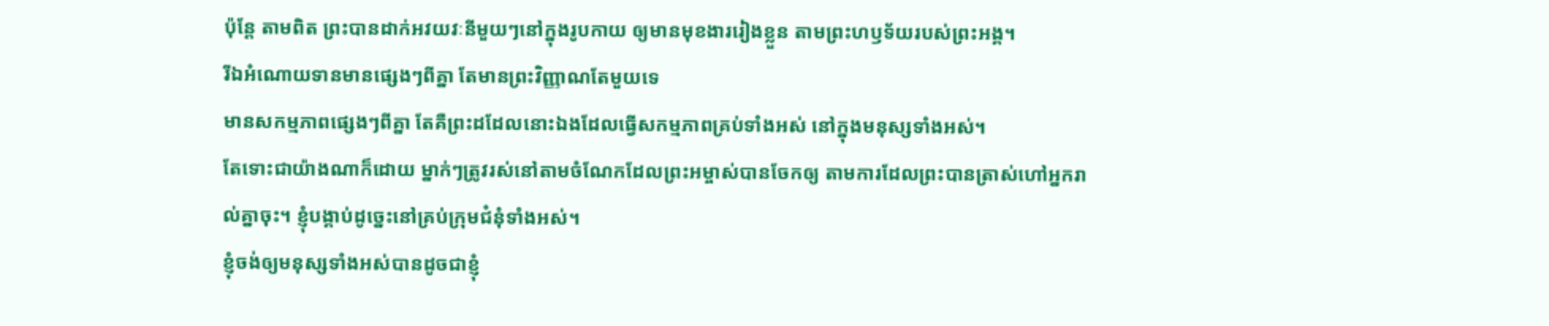ប៉ុន្ដែ តាមពិត ព្រះបានដាក់អវយវៈនីមួយៗនៅក្នុងរូបកាយ ឲ្យមានមុខងាររៀងខ្លួន តាមព្រះហឫទ័យរបស់ព្រះអង្គ។
រីឯអំណោយទានមានផ្សេងៗពីគ្នា តែមានព្រះវិញ្ញាណតែមួយទេ
មានសកម្មភាពផ្សេងៗពីគ្នា តែគឺព្រះដដែលនោះឯងដែលធ្វើសកម្មភាពគ្រប់ទាំងអស់ នៅក្នុងមនុស្សទាំងអស់។
តែទោះជាយ៉ាងណាក៏ដោយ ម្នាក់ៗត្រូវរស់នៅតាមចំណែកដែលព្រះអម្ចាស់បានចែកឲ្យ តាមការដែលព្រះបានត្រាស់ហៅអ្នករាល់គ្នាចុះ។ ខ្ញុំបង្គាប់ដូច្នេះនៅគ្រប់ក្រុមជំនុំទាំងអស់។
ខ្ញុំចង់ឲ្យមនុស្សទាំងអស់បានដូចជាខ្ញុំ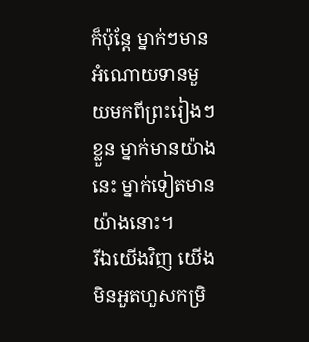ក៏ប៉ុន្តែ ម្នាក់ៗមានអំណោយទានមួយមកពីព្រះរៀងៗខ្លួន ម្នាក់មានយ៉ាងនេះ ម្នាក់ទៀតមានយ៉ាងនោះ។
រីឯយើងវិញ យើងមិនអួតហួសកម្រិ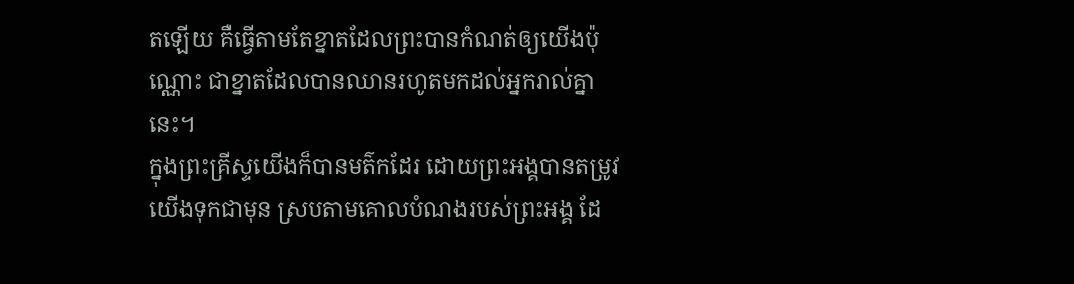តឡើយ គឺធ្វើតាមតែខ្នាតដែលព្រះបានកំណត់ឲ្យយើងប៉ុណ្ណោះ ជាខ្នាតដែលបានឈានរហូតមកដល់អ្នករាល់គ្នានេះ។
ក្នុងព្រះគ្រីស្ទយើងក៏បានមត៌កដែរ ដោយព្រះអង្គបានតម្រូវយើងទុកជាមុន ស្របតាមគោលបំណងរបស់ព្រះអង្គ ដែ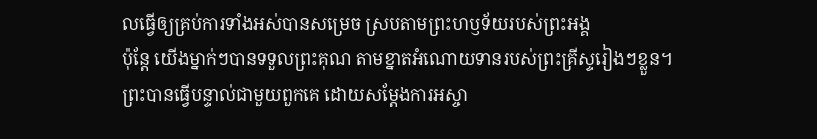លធ្វើឲ្យគ្រប់ការទាំងអស់បានសម្រេច ស្របតាមព្រះហឫទ័យរបស់ព្រះអង្គ
ប៉ុន្តែ យើងម្នាក់ៗបានទទួលព្រះគុណ តាមខ្នាតអំណោយទានរបស់ព្រះគ្រីស្ទរៀងៗខ្លួន។
ព្រះបានធ្វើបន្ទាល់ជាមួយពួកគេ ដោយសម្តែងការអស្ចា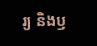រ្យ និងឫ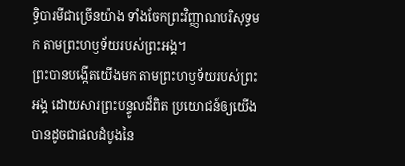ទ្ធិបារមីជាច្រើនយ៉ាង ទាំងចែកព្រះវិញ្ញាណបរិសុទ្ធមក តាមព្រះហឫទ័យរបស់ព្រះអង្គ។
ព្រះបានបង្កើតយើងមក តាមព្រះហឫទ័យរបស់ព្រះអង្គ ដោយសារព្រះបន្ទូលដ៏ពិត ប្រយោជន៍ឲ្យយើងបានដូចជាផលដំបូងនៃ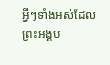អ្វីៗទាំងអស់ដែលព្រះអង្គប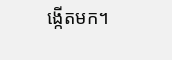ង្កើតមក។